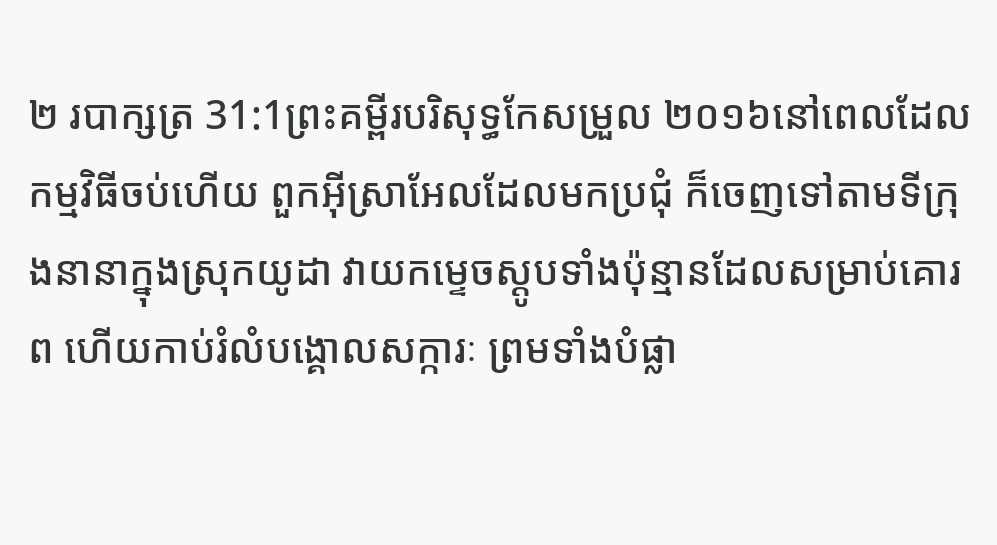២ របាក្សត្រ 31:1ព្រះគម្ពីរបរិសុទ្ធកែសម្រួល ២០១៦នៅពេលដែលកម្មវិធីចប់ហើយ ពួកអ៊ីស្រាអែលដែលមកប្រជុំ ក៏ចេញទៅតាមទីក្រុងនានាក្នុងស្រុកយូដា វាយកម្ទេចស្ដូបទាំងប៉ុន្មានដែលសម្រាប់គោរព ហើយកាប់រំលំបង្គោលសក្ការៈ ព្រមទាំងបំផ្លា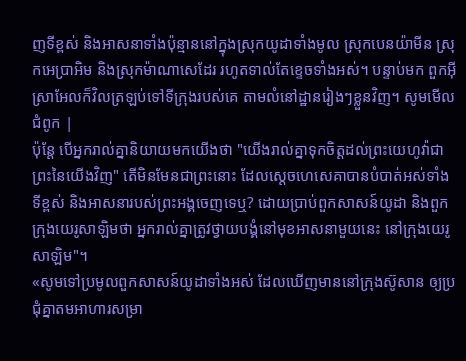ញទីខ្ពស់ និងអាសនាទាំងប៉ុន្មាននៅក្នុងស្រុកយូដាទាំងមូល ស្រុកបេនយ៉ាមីន ស្រុកអេប្រាអិម និងស្រុកម៉ាណាសេដែរ រហូតទាល់តែខ្ទេចទាំងអស់។ បន្ទាប់មក ពួកអ៊ីស្រាអែលក៏វិលត្រឡប់ទៅទីក្រុងរបស់គេ តាមលំនៅដ្ឋានរៀងៗខ្លួនវិញ។ សូមមើលជំពូក |
ប៉ុន្តែ បើអ្នករាល់គ្នានិយាយមកយើងថា "យើងរាល់គ្នាទុកចិត្តដល់ព្រះយេហូវ៉ាជាព្រះនៃយើងវិញ" តើមិនមែនជាព្រះនោះ ដែលស្ដេចហេសេគាបានបំបាត់អស់ទាំងទីខ្ពស់ និងអាសនារបស់ព្រះអង្គចេញទេឬ? ដោយប្រាប់ពួកសាសន៍យូដា និងពួកក្រុងយេរូសាឡិមថា អ្នករាល់គ្នាត្រូវថ្វាយបង្គំនៅមុខអាសនាមួយនេះ នៅក្រុងយេរូសាឡិម"។
«សូមទៅប្រមូលពួកសាសន៍យូដាទាំងអស់ ដែលឃើញមាននៅក្រុងស៊ូសាន ឲ្យប្រជុំគ្នាតមអាហារសម្រា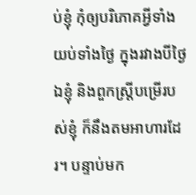ប់ខ្ញុំ កុំឲ្យបរិភោគអ្វីទាំងយប់ទាំងថ្ងៃ ក្នុងរវាងបីថ្ងៃ ឯខ្ញុំ និងពួកស្ត្រីបម្រើរបស់ខ្ញុំ ក៏នឹងតមអាហារដែរ។ បន្ទាប់មក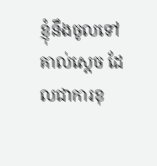ខ្ញុំនឹងចូលទៅគាល់ស្តេច ដែលជាការខុ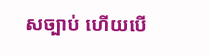សច្បាប់ ហើយបើ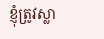ខ្ញុំត្រូវស្លា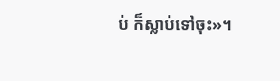ប់ ក៏ស្លាប់ទៅចុះ»។